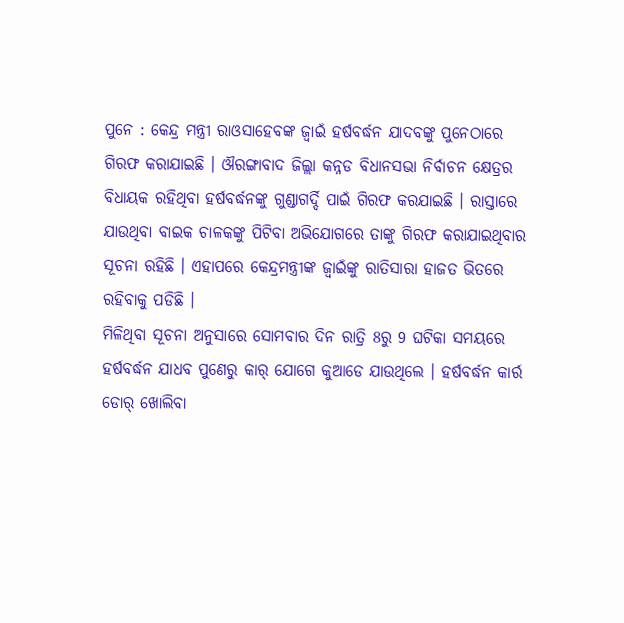ପୁନେ : କେନ୍ଦ୍ର ମନ୍ତ୍ରୀ ରାଓସାହେବଙ୍କ ଜ୍ବାଇଁ ହର୍ଷବର୍ଦ୍ଧନ ଯାଦବଙ୍କୁ ପୁନେଠାରେ ଗିରଫ କରାଯାଇଛି । ଔରଙ୍ଗାବାଦ ଜିଲ୍ଲା କନ୍ନଡ ବିଧାନସଭା ନିର୍ବାଚନ କ୍ଷେତ୍ରର ବିଧାୟକ ରହିଥିବା ହର୍ଷବର୍ଦ୍ଧନଙ୍କୁ ଗୁଣ୍ଡାଗର୍ଦ୍ଦି ପାଇଁ ଗିରଫ କରଯାଇଛି । ରାସ୍ତାରେ ଯାଉଥିବା ବାଇକ ଚାଳକଙ୍କୁ ପିଟିବା ଅଭିଯୋଗରେ ତାଙ୍କୁ ଗିରଫ କରାଯାଇଥିବାର ସୂଚନା ରହିଛି । ଏହାପରେ କେନ୍ଦ୍ରମନ୍ତ୍ରୀଙ୍କ ଜ୍ବାଇଁଙ୍କୁ ରାତିସାରା ହାଜତ ଭିତରେ ରହିବାକୁ ପଡିଛି ।
ମିଳିଥିବା ସୂଚନା ଅନୁସାରେ ସୋମବାର ଦିନ ରାତ୍ରି 8ରୁ 9 ଘଟିକା ସମୟରେ ହର୍ଷବର୍ଦ୍ଧନ ଯାଧବ ପୁଣେରୁ କାର୍ ଯୋଗେ କୁଆଡେ ଯାଉଥିଲେ । ହର୍ଷବର୍ଦ୍ଧନ କାର୍ର ଡୋର୍ ଖୋଲିବା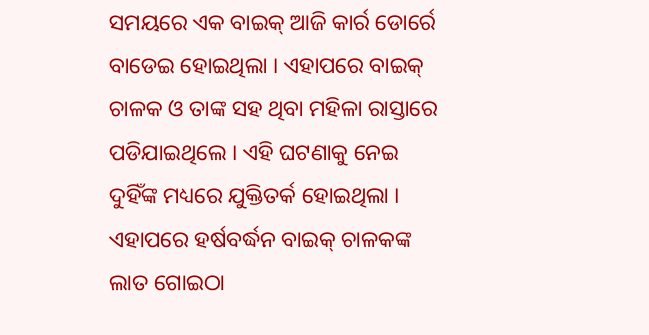ସମୟରେ ଏକ ବାଇକ୍ ଆଜି କାର୍ର ଡୋର୍ରେ ବାଡେଇ ହୋଇଥିଲା । ଏହାପରେ ବାଇକ୍ ଚାଳକ ଓ ତାଙ୍କ ସହ ଥିବା ମହିଳା ରାସ୍ତାରେ ପଡିଯାଇଥିଲେ । ଏହି ଘଟଣାକୁ ନେଇ ଦୁହିଁଙ୍କ ମଧ୍ୟରେ ଯୁକ୍ତିତର୍କ ହୋଇଥିଲା । ଏହାପରେ ହର୍ଷବର୍ଦ୍ଧନ ବାଇକ୍ ଚାଳକଙ୍କ ଲାତ ଗୋଇଠା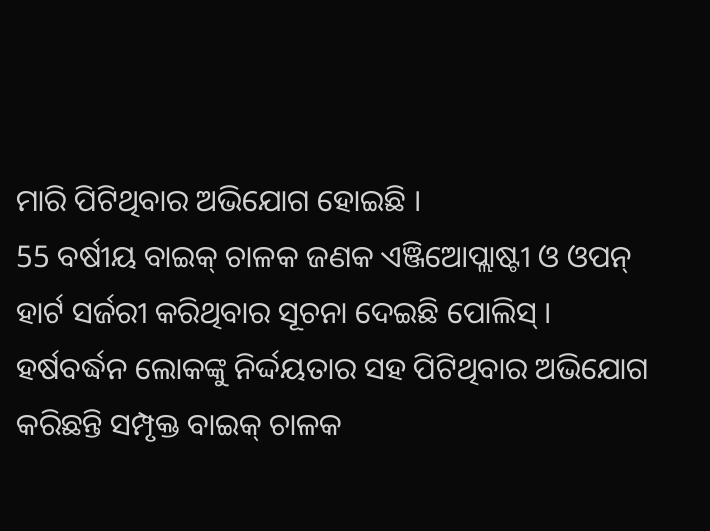ମାରି ପିଟିଥିବାର ଅଭିଯୋଗ ହୋଇଛି ।
55 ବର୍ଷୀୟ ବାଇକ୍ ଚାଳକ ଜଣକ ଏଞ୍ଜିଆେପ୍ଲାଷ୍ଟୀ ଓ ଓପନ୍ ହାର୍ଟ ସର୍ଜରୀ କରିଥିବାର ସୂଚନା ଦେଇଛି ପୋଲିସ୍ । ହର୍ଷବର୍ଦ୍ଧନ ଲୋକଙ୍କୁ ନିର୍ଦ୍ଦୟତାର ସହ ପିଟିଥିବାର ଅଭିଯୋଗ କରିଛନ୍ତି ସମ୍ପୃକ୍ତ ବାଇକ୍ ଚାଳକ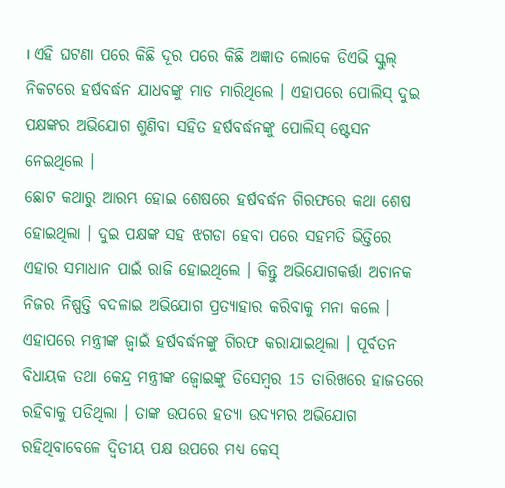। ଏହି ଘଟଣା ପରେ କିଛି ଦୂର ପରେ କିଛି ଅଜ୍ଞାତ ଲୋକେ ଡିଏଭି ସ୍କୁଲ୍ ନିକଟରେ ହର୍ଷବର୍ଦ୍ଧନ ଯାଧବଙ୍କୁ ମାଡ ମାରିଥିଲେ । ଏହାପରେ ପୋଲିସ୍ ଦୁଇ ପକ୍ଷଙ୍କର ଅଭିଯୋଗ ଶୁଣିବା ସହିତ ହର୍ଷବର୍ଦ୍ଧନଙ୍କୁ ପୋଲିସ୍ ଷ୍ଟେସନ ନେଇଥିଲେ ।
ଛୋଟ କଥାରୁ ଆରମ୍ଭ ହୋଇ ଶେଷରେ ହର୍ଷବର୍ଦ୍ଧନ ଗିରଫରେ କଥା ଶେଷ ହୋଇଥିଲା । ଦୁଇ ପକ୍ଷଙ୍କ ସହ ଝଗଡା ହେବା ପରେ ସହମତି ଭିତ୍ତିରେ ଏହାର ସମାଧାନ ପାଇଁ ରାଜି ହୋଇଥିଲେ । କିନ୍ତୁ ଅଭିଯୋଗକର୍ତ୍ତା ଅଚାନକ ନିଜର ନିଷ୍ପତ୍ତି ବଦଳାଇ ଅଭିଯୋଗ ପ୍ରତ୍ୟାହାର କରିବାକୁ ମନା କଲେ । ଏହାପରେ ମନ୍ତ୍ରୀଙ୍କ ଜ୍ବାଇଁ ହର୍ଷବର୍ଦ୍ଧନଙ୍କୁ ଗିରଫ କରାଯାଇଥିଲା । ପୂର୍ବତନ ବିଧାୟକ ତଥା କେନ୍ଦ୍ର ମନ୍ତ୍ରୀଙ୍କ ଜ୍ବୋଇଙ୍କୁ ଡିସେମ୍ବର 15 ତାରିଖରେ ହାଜତରେ ରହିବାକୁ ପଡିଥିଲା । ତାଙ୍କ ଉପରେ ହତ୍ୟା ଉଦ୍ୟମର ଅଭିଯୋଗ ରହିଥିବାବେଳେ ଦ୍ବିତୀୟ ପକ୍ଷ ଉପରେ ମଧ୍ୟ କେସ୍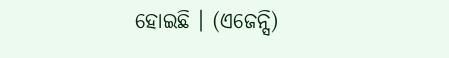ହୋଇଛି । (ଏଜେନ୍ସି)